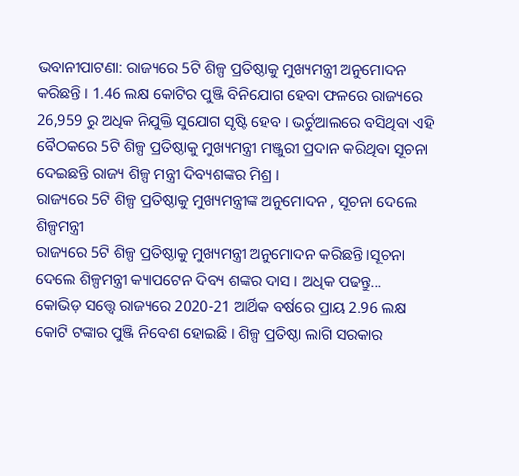ଭବାନୀପାଟଣା: ରାଜ୍ୟରେ 5ଟି ଶିଳ୍ପ ପ୍ରତିଷ୍ଠାକୁ ମୁଖ୍ୟମନ୍ତ୍ରୀ ଅନୁମୋଦନ କରିଛନ୍ତି । 1.46 ଲକ୍ଷ କୋଟିର ପୁଞ୍ଜି ବିନିଯୋଗ ହେବା ଫଳରେ ରାଜ୍ୟରେ 26,959 ରୁ ଅଧିକ ନିଯୁକ୍ତି ସୁଯୋଗ ସୃଷ୍ଟି ହେବ । ଭର୍ଚୁଆଲରେ ବସିଥିବା ଏହି ବୈଠକରେ 5ଟି ଶିଳ୍ପ ପ୍ରତିଷ୍ଠାକୁ ମୁଖ୍ୟମନ୍ତ୍ରୀ ମଞ୍ଜୁରୀ ପ୍ରଦାନ କରିଥିବା ସୂଚନା ଦେଇଛନ୍ତି ରାଜ୍ୟ ଶିଳ୍ପ ମନ୍ତ୍ରୀ ଦିବ୍ୟଶଙ୍କର ମିଶ୍ର ।
ରାଜ୍ୟରେ 5ଟି ଶିଳ୍ପ ପ୍ରତିଷ୍ଠାକୁ ମୁଖ୍ୟମନ୍ତ୍ରୀଙ୍କ ଅନୁମୋଦନ , ସୂଚନା ଦେଲେ ଶିଳ୍ପମନ୍ତ୍ରୀ
ରାଜ୍ୟରେ 5ଟି ଶିଳ୍ପ ପ୍ରତିଷ୍ଠାକୁ ମୁଖ୍ୟମନ୍ତ୍ରୀ ଅନୁମୋଦନ କରିଛନ୍ତି ।ସୂଚନା ଦେଲେ ଶିଳ୍ପମନ୍ତ୍ରୀ କ୍ୟାପଟେନ ଦିବ୍ୟ ଶଙ୍କର ଦାସ । ଅଧିକ ପଢନ୍ତୁ...
କୋଭିଡ଼ ସତ୍ତ୍ବେ ରାଜ୍ୟରେ 2020-21 ଆର୍ଥିକ ବର୍ଷରେ ପ୍ରାୟ 2.96 ଲକ୍ଷ କୋଟି ଟଙ୍କାର ପୁଞ୍ଜି ନିବେଶ ହୋଇଛି । ଶିଳ୍ପ ପ୍ରତିଷ୍ଠା ଲାଗି ସରକାର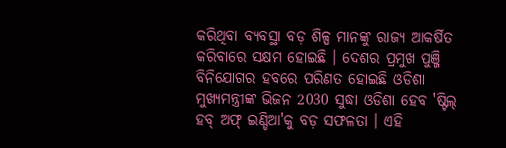କରିଥିବା ବ୍ୟବସ୍ଥା ବଡ଼ ଶିଳ୍ପ ମାନଙ୍କୁ ରାଜ୍ୟ ଆକର୍ଷିତ କରିବାରେ ସକ୍ଷମ ହୋଇଛି । ଦେଶର ପ୍ରମୁଖ ପୁଞ୍ଜି ବିନିଯୋଗର ହବରେ ପରିଣତ ହୋଇଛି ଓଡିଶା ମୁଖ୍ୟମନ୍ତ୍ରୀଙ୍କ ଭିଜନ 2030 ସୁଦ୍ଧା ଓଡିଶା ହେବ 'ଷ୍ଟିଲ୍ ହବ୍ ଅଫ୍ ଇଣ୍ଡିଆ'କୁ ବଡ଼ ସଫଳତା । ଏହି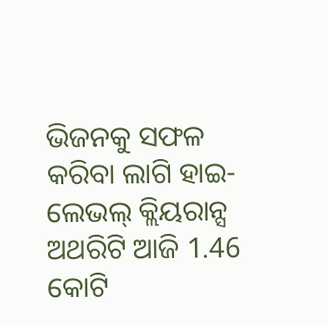ଭିଜନକୁ ସଫଳ କରିବା ଲାଗି ହାଇ-ଲେଭଲ୍ କ୍ଲିୟରାନ୍ସ ଅଥରିଟି ଆଜି 1.46 କୋଟି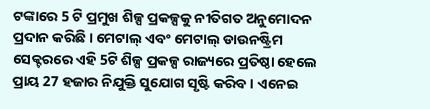ଟଙ୍କାରେ 5 ଟି ପ୍ରମୁଖ ଶିଳ୍ପ ପ୍ରକଳ୍ପକୁ ନୀତିଗତ ଅନୁମୋଦନ ପ୍ରଦାନ କରିଛି । ମେଟାଲ୍ ଏବଂ ମେଟାଲ୍ ଡାଉନଷ୍ଟ୍ରିମ ସେକ୍ଟରରେ ଏହି 5ଟି ଶିଳ୍ପ ପ୍ରକଳ୍ପ ରାଜ୍ୟରେ ପ୍ରତିଷ୍ଠା ହେଲେ ପ୍ରାୟ 27 ହଜାର ନିଯୁକ୍ତି ସୁଯୋଗ ସୃଷ୍ଟି କରିବ । ଏନେଇ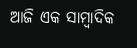ଆଜି ଏକ ସାମ୍ବାଦିକ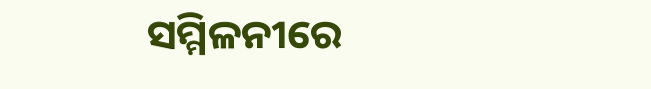ସମ୍ମିଳନୀରେ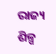ରାଜ୍ୟ ଶିଳ୍ପ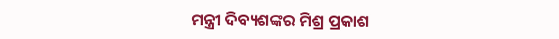ମନ୍ତ୍ରୀ ଦିବ୍ୟଶଙ୍କର ମିଶ୍ର ପ୍ରକାଶ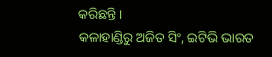କରିଛନ୍ତି।
କଳାହାଣ୍ଡିରୁ ଅଜିତ ସିଂ, ଇଟିଭି ଭାରତ